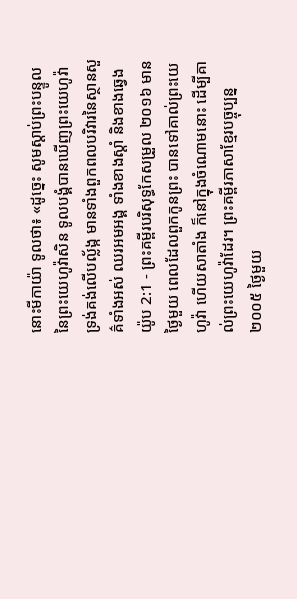នោះមីកាយ៉ា ទូលថា៖ «ដូច្នេះ សូមស្តាប់ព្រះបន្ទូលនៃព្រះយេហូវ៉ាសិន ទូលបង្គំបានឃើញព្រះយេហូវ៉ា ទ្រង់គង់លើបល្ល័ង្ក មានទាំងពួកពលបរិវារនៃស្ថានសួគ៌ទាំងអស់ ឈរអមអង្គ ទាំងខាងស្តាំ និងខាងឆ្វេង
យ៉ូប 2:1 - ព្រះគម្ពីរបរិសុទ្ធកែសម្រួល ២០១៦ មានថ្ងៃមួយ ពេលដែលពួកកូនព្រះ បានទៅគាល់ព្រះយេហូវ៉ា ហើយសាតាំង ក៏នៅក្នុងចំណោមនោះ ដើម្បីគាល់ព្រះយេហូវ៉ាដែរ។ ព្រះគម្ពីរភាសាខ្មែរបច្ចុប្បន្ន ២០០៥ ថ្ងៃមួយ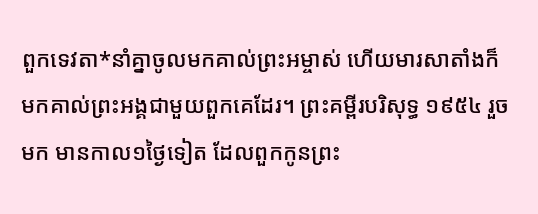ពួកទេវតា*នាំគ្នាចូលមកគាល់ព្រះអម្ចាស់ ហើយមារសាតាំងក៏មកគាល់ព្រះអង្គជាមួយពួកគេដែរ។ ព្រះគម្ពីរបរិសុទ្ធ ១៩៥៤ រួចមក មានកាល១ថ្ងៃទៀត ដែលពួកកូនព្រះ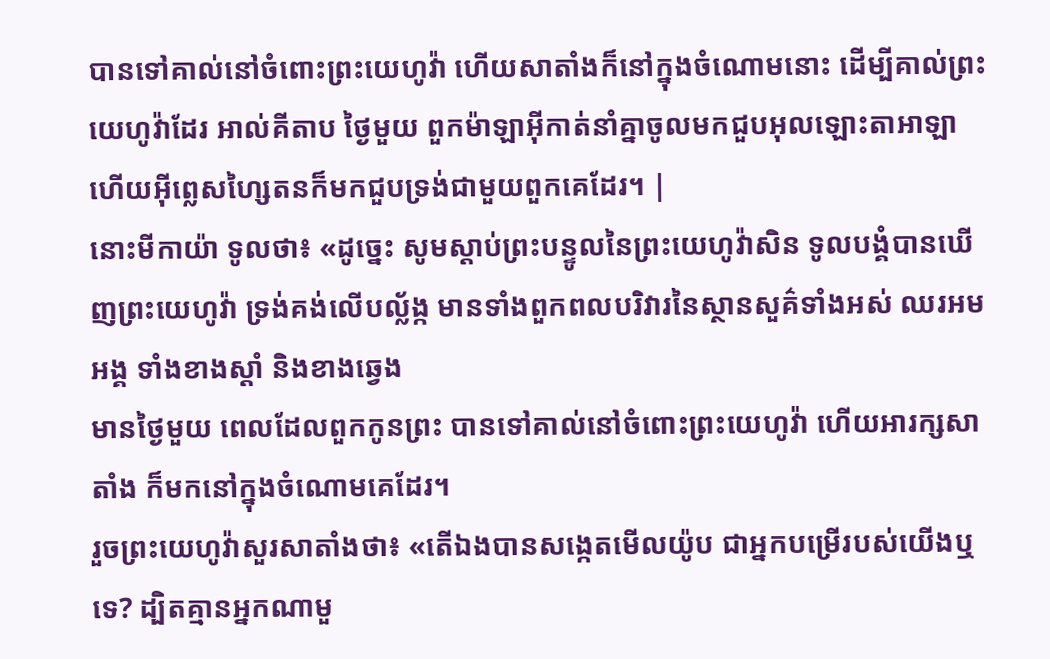បានទៅគាល់នៅចំពោះព្រះយេហូវ៉ា ហើយសាតាំងក៏នៅក្នុងចំណោមនោះ ដើម្បីគាល់ព្រះយេហូវ៉ាដែរ អាល់គីតាប ថ្ងៃមួយ ពួកម៉ាឡាអ៊ីកាត់នាំគ្នាចូលមកជួបអុលឡោះតាអាឡា ហើយអ៊ីព្លេសហ្សៃតនក៏មកជួបទ្រង់ជាមួយពួកគេដែរ។ |
នោះមីកាយ៉ា ទូលថា៖ «ដូច្នេះ សូមស្តាប់ព្រះបន្ទូលនៃព្រះយេហូវ៉ាសិន ទូលបង្គំបានឃើញព្រះយេហូវ៉ា ទ្រង់គង់លើបល្ល័ង្ក មានទាំងពួកពលបរិវារនៃស្ថានសួគ៌ទាំងអស់ ឈរអមអង្គ ទាំងខាងស្តាំ និងខាងឆ្វេង
មានថ្ងៃមួយ ពេលដែលពួកកូនព្រះ បានទៅគាល់នៅចំពោះព្រះយេហូវ៉ា ហើយអារក្សសាតាំង ក៏មកនៅក្នុងចំណោមគេដែរ។
រួចព្រះយេហូវ៉ាសួរសាតាំងថា៖ «តើឯងបានសង្កេតមើលយ៉ូប ជាអ្នកបម្រើរបស់យើងឬទេ? ដ្បិតគ្មានអ្នកណាមួ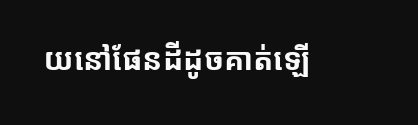យនៅផែនដីដូចគាត់ឡើ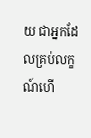យ ជាអ្នកដែលគ្រប់លក្ខណ៍ហើ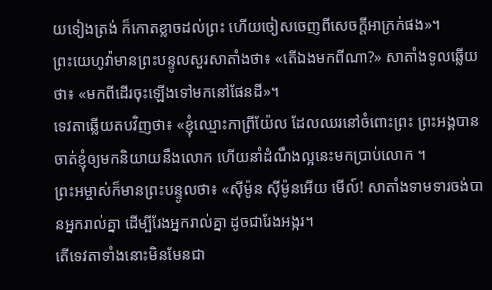យទៀងត្រង់ ក៏កោតខ្លាចដល់ព្រះ ហើយចៀសចេញពីសេចក្ដីអាក្រក់ផង»។
ព្រះយេហូវ៉ាមានព្រះបន្ទូលសួរសាតាំងថា៖ «តើឯងមកពីណា?» សាតាំងទូលឆ្លើយថា៖ «មកពីដើរចុះឡើងទៅមកនៅផែនដី»។
ទេវតាឆ្លើយតបវិញថា៖ «ខ្ញុំឈ្មោះកាព្រីយ៉ែល ដែលឈរនៅចំពោះព្រះ ព្រះអង្គបានចាត់ខ្ញុំឲ្យមកនិយាយនឹងលោក ហើយនាំដំណឹងល្អនេះមកប្រាប់លោក ។
ព្រះអម្ចាស់ក៏មានព្រះបន្ទូលថា៖ «ស៊ីម៉ូន ស៊ីម៉ូនអើយ មើល៍! សាតាំងទាមទារចង់បានអ្នករាល់គ្នា ដើម្បីរែងអ្នករាល់គ្នា ដូចជារែងអង្ករ។
តើទេវតាទាំងនោះមិនមែនជា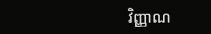វិញ្ញាណ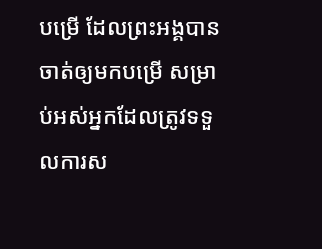បម្រើ ដែលព្រះអង្គបានចាត់ឲ្យមកបម្រើ សម្រាប់អស់អ្នកដែលត្រូវទទួលការស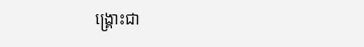ង្គ្រោះជា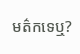មត៌កទេឬ?